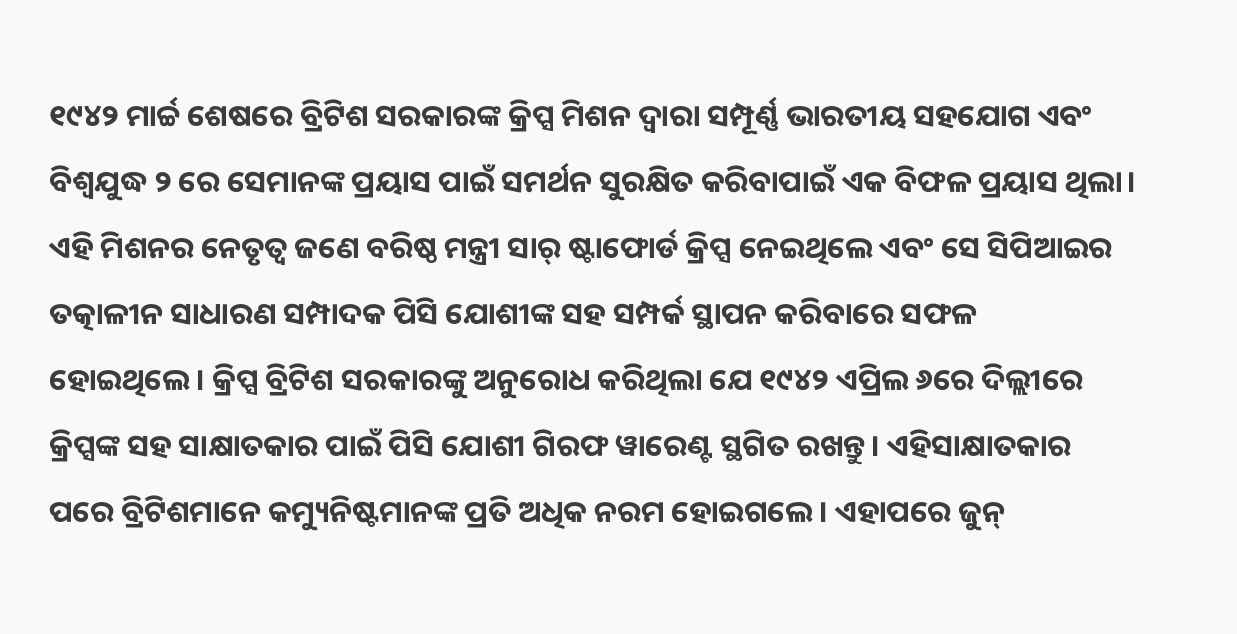୧୯୪୨ ମାର୍ଚ୍ଚ ଶେଷରେ ବ୍ରିଟିଶ ସରକାରଙ୍କ କ୍ରିପ୍ସ ମିଶନ ଦ୍ୱାରା ସମ୍ପୂର୍ଣ୍ଣ ଭାରତୀୟ ସହଯୋଗ ଏବଂ ବିଶ୍ୱଯୁଦ୍ଧ ୨ ରେ ସେମାନଙ୍କ ପ୍ରୟାସ ପାଇଁ ସମର୍ଥନ ସୁରକ୍ଷିତ କରିବାପାଇଁ ଏକ ବିଫଳ ପ୍ରୟାସ ଥିଲା। ଏହି ମିଶନର ନେତୃତ୍ୱ ଜଣେ ବରିଷ୍ଠ ମନ୍ତ୍ରୀ ସାର୍ ଷ୍ଟାଫୋର୍ଡ କ୍ରିପ୍ସ ନେଇଥିଲେ ଏବଂ ସେ ସିପିଆଇର ତତ୍କାଳୀନ ସାଧାରଣ ସମ୍ପାଦକ ପିସି ଯୋଶୀଙ୍କ ସହ ସମ୍ପର୍କ ସ୍ଥାପନ କରିବାରେ ସଫଳ ହୋଇଥିଲେ। କ୍ରିପ୍ସ ବ୍ରିଟିଶ ସରକାରଙ୍କୁ ଅନୁରୋଧ କରିଥିଲା ଯେ ୧୯୪୨ ଏପ୍ରିଲ ୬ରେ ଦିଲ୍ଲୀରେ କ୍ରିପ୍ସଙ୍କ ସହ ସାକ୍ଷାତକାର ପାଇଁ ପିସି ଯୋଶୀ ଗିରଫ ୱାରେଣ୍ଟ ସ୍ଥଗିତ ରଖନ୍ତୁ। ଏହିସାକ୍ଷାତକାର ପରେ ବ୍ରିଟିଶମାନେ କମ୍ୟୁନିଷ୍ଟମାନଙ୍କ ପ୍ରତି ଅଧିକ ନରମ ହୋଇଗଲେ। ଏହାପରେ ଜୁନ୍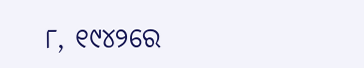୮, ୧୯୪୨ରେ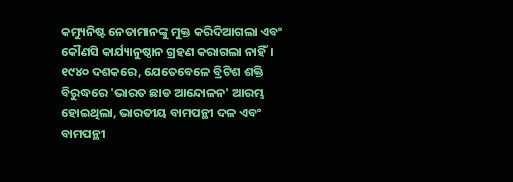କମ୍ୟୁନିଷ୍ଟ ନେତାମାନଙ୍କୁ ମୁକ୍ତ କରିଦିଆଗଲା ଏବଂ କୌଣସି କାର୍ଯ୍ୟାନୁଷ୍ଠାନ ଗ୍ରହଣ କରାଗଲା ନାହିଁ। ୧୯୪୦ ଦଶକରେ, ଯେତେବେଳେ ବ୍ରିଟିଶ ଶକ୍ତି ବିରୁଦ୍ଧରେ 'ଭାରତ ଛାଡ ଆନ୍ଦୋଳନ' ଆରମ୍ଭ ହୋଇଥିଲା, ଭାରତୀୟ ବାମପନ୍ଥୀ ଦଳ ଏବଂ ବାମପନ୍ଥୀ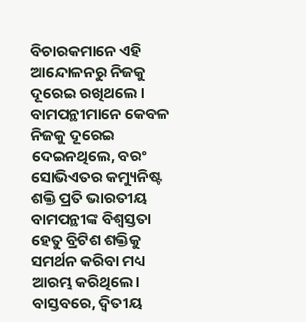ବିଚାରକମାନେ ଏହି ଆନ୍ଦୋଳନରୁ ନିଜକୁ ଦୂରେଇ ରଖିଥଲେ । ବାମପନ୍ଥୀମାନେ କେବଳ ନିଜକୁ ଦୂରେଇ ଦେଇନଥିଲେ, ବରଂ ସୋଭିଏତର କମ୍ୟୁନିଷ୍ଟ ଶକ୍ତି ପ୍ରତି ଭାରତୀୟ ବାମପନ୍ଥୀଙ୍କ ବିଶ୍ୱସ୍ତତା ହେତୁ ବ୍ରିଟିଶ ଶକ୍ତିକୁ ସମର୍ଥନ କରିବା ମଧ୍ୟ ଆରମ୍ଭ କରିଥିଲେ।
ବାସ୍ତବରେ, ଦ୍ୱିତୀୟ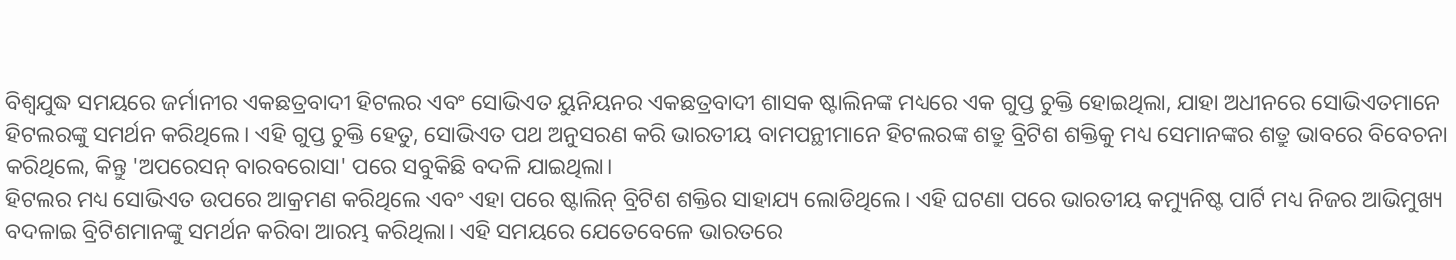ବିଶ୍ୱଯୁଦ୍ଧ ସମୟରେ ଜର୍ମାନୀର ଏକଛତ୍ରବାଦୀ ହିଟଲର ଏବଂ ସୋଭିଏତ ୟୁନିୟନର ଏକଛତ୍ରବାଦୀ ଶାସକ ଷ୍ଟାଲିନଙ୍କ ମଧ୍ୟରେ ଏକ ଗୁପ୍ତ ଚୁକ୍ତି ହୋଇଥିଲା, ଯାହା ଅଧୀନରେ ସୋଭିଏତମାନେ ହିଟଲରଙ୍କୁ ସମର୍ଥନ କରିଥିଲେ। ଏହି ଗୁପ୍ତ ଚୁକ୍ତି ହେତୁ, ସୋଭିଏତ ପଥ ଅନୁସରଣ କରି ଭାରତୀୟ ବାମପନ୍ଥୀମାନେ ହିଟଲରଙ୍କ ଶତ୍ରୁ ବ୍ରିଟିଶ ଶକ୍ତିକୁ ମଧ୍ୟ ସେମାନଙ୍କର ଶତ୍ରୁ ଭାବରେ ବିବେଚନା କରିଥିଲେ, କିନ୍ତୁ 'ଅପରେସନ୍ ବାରବରୋସା' ପରେ ସବୁକିଛି ବଦଳି ଯାଇଥିଲା।
ହିଟଲର ମଧ୍ୟ ସୋଭିଏତ ଉପରେ ଆକ୍ରମଣ କରିଥିଲେ ଏବଂ ଏହା ପରେ ଷ୍ଟାଲିନ୍ ବ୍ରିଟିଶ ଶକ୍ତିର ସାହାଯ୍ୟ ଲୋଡିଥିଲେ। ଏହି ଘଟଣା ପରେ ଭାରତୀୟ କମ୍ୟୁନିଷ୍ଟ ପାର୍ଟି ମଧ୍ୟ ନିଜର ଆଭିମୁଖ୍ୟ ବଦଳାଇ ବ୍ରିଟିଶମାନଙ୍କୁ ସମର୍ଥନ କରିବା ଆରମ୍ଭ କରିଥିଲା। ଏହି ସମୟରେ ଯେତେବେଳେ ଭାରତରେ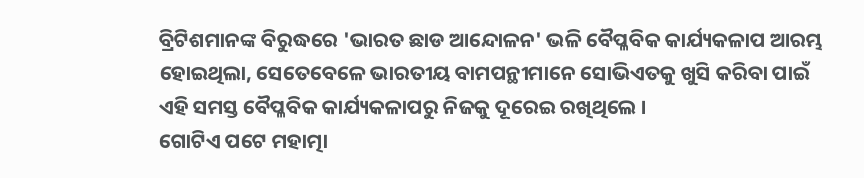ବ୍ରିଟିଶମାନଙ୍କ ବିରୁଦ୍ଧରେ 'ଭାରତ ଛାଡ ଆନ୍ଦୋଳନ' ଭଳି ବୈପ୍ଳବିକ କାର୍ଯ୍ୟକଳାପ ଆରମ୍ଭ ହୋଇଥିଲା, ସେତେବେଳେ ଭାରତୀୟ ବାମପନ୍ଥୀମାନେ ସୋଭିଏତକୁ ଖୁସି କରିବା ପାଇଁ ଏହି ସମସ୍ତ ବୈପ୍ଳବିକ କାର୍ଯ୍ୟକଳାପରୁ ନିଜକୁ ଦୂରେଇ ରଖିଥିଲେ ।
ଗୋଟିଏ ପଟେ ମହାତ୍ମା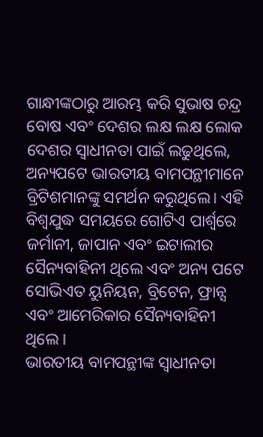ଗାନ୍ଧୀଙ୍କଠାରୁ ଆରମ୍ଭ କରି ସୁଭାଷ ଚନ୍ଦ୍ର ବୋଷ ଏବଂ ଦେଶର ଲକ୍ଷ ଲକ୍ଷ ଲୋକ ଦେଶର ସ୍ୱାଧୀନତା ପାଇଁ ଲଢୁଥିଲେ, ଅନ୍ୟପଟେ ଭାରତୀୟ ବାମପନ୍ଥୀମାନେ ବ୍ରିଟିଶମାନଙ୍କୁ ସମର୍ଥନ କରୁଥିଲେ। ଏହି ବିଶ୍ୱଯୁଦ୍ଧ ସମୟରେ ଗୋଟିଏ ପାର୍ଶ୍ୱରେ ଜର୍ମାନୀ, ଜାପାନ ଏବଂ ଇଟାଲୀର ସୈନ୍ୟବାହିନୀ ଥିଲେ ଏବଂ ଅନ୍ୟ ପଟେ ସୋଭିଏତ ୟୁନିୟନ, ବ୍ରିଟେନ, ଫ୍ରାନ୍ସ ଏବଂ ଆମେରିକାର ସୈନ୍ୟବାହିନୀ ଥିଲେ ।
ଭାରତୀୟ ବାମପନ୍ଥୀଙ୍କ ସ୍ୱାଧୀନତା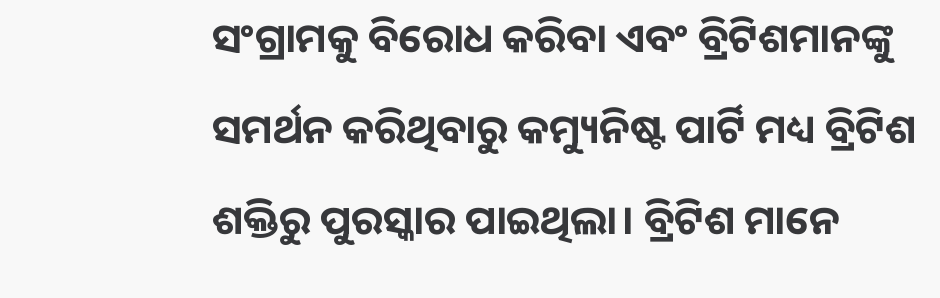ସଂଗ୍ରାମକୁ ବିରୋଧ କରିବା ଏବଂ ବ୍ରିଟିଶମାନଙ୍କୁ ସମର୍ଥନ କରିଥିବାରୁ କମ୍ୟୁନିଷ୍ଟ ପାର୍ଟି ମଧ୍ୟ ବ୍ରିଟିଶ ଶକ୍ତିରୁ ପୁରସ୍କାର ପାଇଥିଲା। ବ୍ରିଟିଶ ମାନେ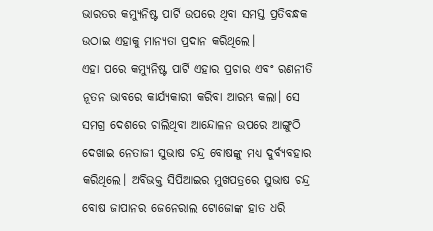ଭାରତର କମ୍ୟୁନିଷ୍ଟ ପାର୍ଟି ଉପରେ ଥିବା ସମସ୍ତ ପ୍ରତିବନ୍ଧକ ଉଠାଇ ଏହାକୁ ମାନ୍ୟତା ପ୍ରଦାନ କରିଥିଲେ।
ଏହା ପରେ କମ୍ୟୁନିଷ୍ଟ ପାର୍ଟି ଏହାର ପ୍ରଚାର ଏବଂ ରଣନୀତି ନୂତନ ଭାବରେ କାର୍ଯ୍ୟକାରୀ କରିବା ଆରମ୍ଭ କଲା। ସେ ସମଗ୍ର ଦେଶରେ ଚାଲିଥିବା ଆନ୍ଦୋଳନ ଉପରେ ଆଙ୍ଗୁଠି ଦେଖାଇ ନେତାଜୀ ସୁଭାଷ ଚନ୍ଦ୍ର ବୋଷଙ୍କୁ ମଧ୍ୟ ଦୁର୍ବ୍ୟବହାର କରିଥିଲେ। ଅବିଭକ୍ତ ସିପିଆଇର ମୁଖପତ୍ରରେ ସୁଭାଷ ଚନ୍ଦ୍ର ବୋଷ ଜାପାନର ଜେନେରାଲ ଟୋଜୋଙ୍କ ହାତ ଧରି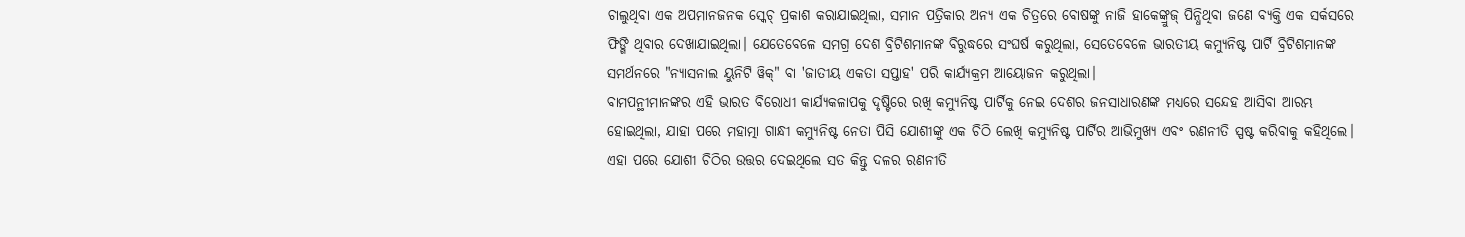ଚାଲୁଥିବା ଏକ ଅପମାନଜନକ ସ୍କେଚ୍ ପ୍ରକାଶ କରାଯାଇଥିଲା, ସମାନ ପତ୍ରିକାର ଅନ୍ୟ ଏକ ଚିତ୍ରରେ ବୋଷଙ୍କୁ ନାଜି ହାକେଙ୍କ୍ରୁଜ୍ ପିନ୍ଧିଥିବା ଜଣେ ବ୍ୟକ୍ତି ଏକ ସର୍କସରେ ଫିଙ୍ଗି ଥିବାର ଦେଖାଯାଇଥିଲା। ଯେତେବେଳେ ସମଗ୍ର ଦେଶ ବ୍ରିଟିଶମାନଙ୍କ ବିରୁଦ୍ଧରେ ସଂଘର୍ଷ କରୁଥିଲା, ସେତେବେଳେ ଭାରତୀୟ କମ୍ୟୁନିଷ୍ଟ ପାର୍ଟି ବ୍ରିଟିଶମାନଙ୍କ ସମର୍ଥନରେ "ନ୍ୟାସନାଲ ୟୁନିଟି ୱିକ୍" ବା 'ଜାତୀୟ ଏକତା ସପ୍ତାହ' ପରି କାର୍ଯ୍ୟକ୍ରମ ଆୟୋଜନ କରୁଥିଲା।
ବାମପନ୍ଥୀମାନଙ୍କର ଏହି ଭାରତ ବିରୋଧୀ କାର୍ଯ୍ୟକଳାପକୁ ଦୃଷ୍ଟିରେ ରଖି କମ୍ୟୁନିଷ୍ଟ ପାର୍ଟିକୁ ନେଇ ଦେଶର ଜନସାଧାରଣଙ୍କ ମଧ୍ୟରେ ସନ୍ଦେହ ଆସିବା ଆରମ୍ଭ ହୋଇଥିଲା, ଯାହା ପରେ ମହାତ୍ମା ଗାନ୍ଧୀ କମ୍ୟୁନିଷ୍ଟ ନେତା ପିସି ଯୋଶୀଙ୍କୁ ଏକ ଚିଠି ଲେଖି କମ୍ୟୁନିଷ୍ଟ ପାର୍ଟିର ଆଭିମୁଖ୍ୟ ଏବଂ ରଣନୀତି ସ୍ପଷ୍ଟ କରିବାକୁ କହିଥିଲେ। ଏହା ପରେ ଯୋଶୀ ଚିଠିର ଉତ୍ତର ଦେଇଥିଲେ ସତ କିନ୍ତୁ ଦଳର ରଣନୀତି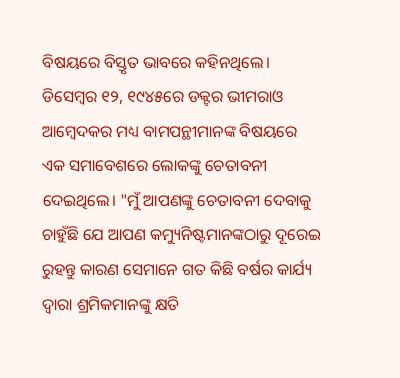ବିଷୟରେ ବିସ୍ତୃତ ଭାବରେ କହିନଥିଲେ।
ଡିସେମ୍ବର ୧୨, ୧୯୪୫ରେ ଡକ୍ଟର ଭୀମରାଓ ଆମ୍ବେଦକର ମଧ୍ୟ ବାମପନ୍ଥୀମାନଙ୍କ ବିଷୟରେ ଏକ ସମାବେଶରେ ଲୋକଙ୍କୁ ଚେତାବନୀ ଦେଇଥିଲେ। "ମୁଁ ଆପଣଙ୍କୁ ଚେତାବନୀ ଦେବାକୁ ଚାହୁଁଛି ଯେ ଆପଣ କମ୍ୟୁନିଷ୍ଟମାନଙ୍କଠାରୁ ଦୂରେଇ ରୁହନ୍ତୁ କାରଣ ସେମାନେ ଗତ କିଛି ବର୍ଷର କାର୍ଯ୍ୟ ଦ୍ଵାରା ଶ୍ରମିକମାନଙ୍କୁ କ୍ଷତି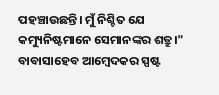ପହଞ୍ଚାଉଛନ୍ତି। ମୁଁ ନିଶ୍ଚିତ ଯେ କମ୍ୟୁନିଷ୍ଟମାନେ ସେମାନଙ୍କର ଶତ୍ରୁ।" ବାବାସାହେବ ଆମ୍ବେଦକର ସ୍ପଷ୍ଟ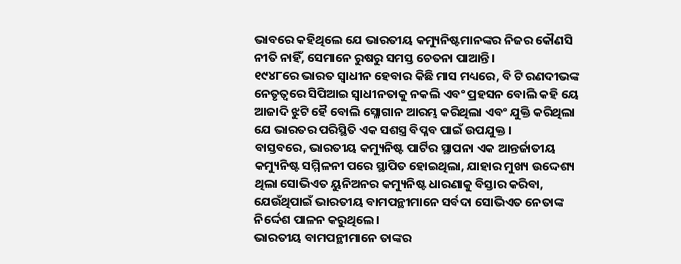ଭାବରେ କହିଥିଲେ ଯେ ଭାରତୀୟ କମ୍ୟୁନିଷ୍ଟମାନଙ୍କର ନିଜର କୌଣସି ନୀତି ନାହିଁ, ସେମାନେ ରୁଷରୁ ସମସ୍ତ ଚେତନା ପାଆନ୍ତି।
୧୯୪୮ରେ ଭାରତ ସ୍ୱାଧୀନ ହେବାର କିଛି ମାସ ମଧ୍ୟରେ, ବି ଟି ରଣଦୀଭଙ୍କ ନେତୃତ୍ୱରେ ସିପିଆଇ ସ୍ଵାଧୀନତାକୁ ନକଲି ଏବଂ ପ୍ରହସନ ବୋଲି କହି ୟେ ଆଜାଦି ଝୁଟି ହୈ ବୋଲି ସ୍ଳୋଗାନ ଆରମ୍ଭ କରିଥିଲା ଏବଂ ଯୁକ୍ତି କରିଥିଲା ଯେ ଭାରତର ପରିସ୍ଥିତି ଏକ ସଶସ୍ତ୍ର ବିପ୍ଳବ ପାଇଁ ଉପଯୁକ୍ତ ।
ବାସ୍ତବରେ, ଭାରତୀୟ କମ୍ୟୁନିଷ୍ଟ ପାର୍ଟିର ସ୍ଥାପନା ଏକ ଆନ୍ତର୍ଜାତୀୟ କମ୍ୟୁନିଷ୍ଟ ସମ୍ମିଳନୀ ପରେ ସ୍ଥାପିତ ହୋଇଥିଲା, ଯାହାର ମୁଖ୍ୟ ଉଦ୍ଦେଶ୍ୟ ଥିଲା ସୋଭିଏତ ୟୁନିଅନର କମ୍ୟୁନିଷ୍ଟ ଧାରଣାକୁ ବିସ୍ତାର କରିବା, ଯେଉଁଥିପାଇଁ ଭାରତୀୟ ବାମପନ୍ଥୀମାନେ ସର୍ବଦା ସୋଭିଏତ ନେତାଙ୍କ ନିର୍ଦ୍ଦେଶ ପାଳନ କରୁଥିଲେ।
ଭାରତୀୟ ବାମପନ୍ଥୀମାନେ ତାଙ୍କର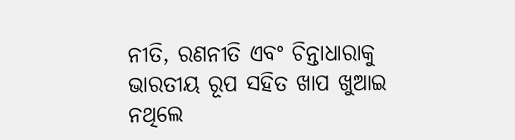ନୀତି, ରଣନୀତି ଏବଂ ଚିନ୍ତାଧାରାକୁ ଭାରତୀୟ ରୂପ ସହିତ ଖାପ ଖୁଆଇ ନଥିଲେ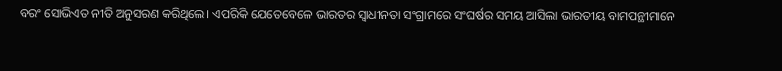ବରଂ ସୋଭିଏତ ନୀତି ଅନୁସରଣ କରିଥିଲେ। ଏପରିକି ଯେତେବେଳେ ଭାରତର ସ୍ୱାଧୀନତା ସଂଗ୍ରାମରେ ସଂଘର୍ଷର ସମୟ ଆସିଲା ଭାରତୀୟ ବାମପନ୍ଥୀମାନେ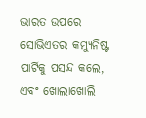ଭାରତ ଉପରେ ସୋଭିଏତର କମ୍ୟୁନିଷ୍ଟ ପାର୍ଟିକୁ ପସନ୍ଦ କଲେ, ଏବଂ ଖୋଲାଖୋଲି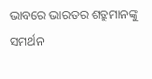ଭାବରେ ଭାରତର ଶତ୍ରୁମାନଙ୍କୁ ସମର୍ଥନ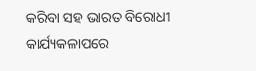କରିବା ସହ ଭାରତ ବିରୋଧୀ କାର୍ଯ୍ୟକଳାପରେ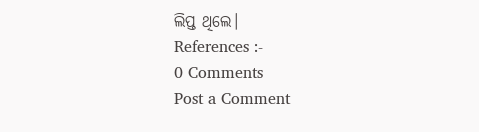ଲିପ୍ତ ଥିଲେ।
References :-
0 Comments
Post a Comment